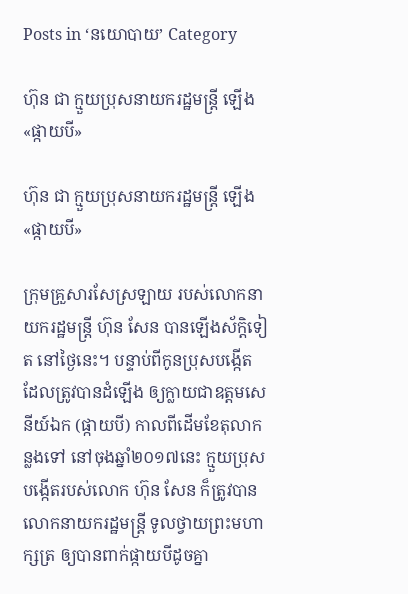Posts in ‘នយោបាយ’ Category

ហ៊ុន ជា ក្មួយប្រុសនាយករដ្ឋមន្ត្រី ឡើង«ផ្កាយបី»

ហ៊ុន ជា ក្មួយប្រុសនាយករដ្ឋមន្ត្រី ឡើង«ផ្កាយបី»

ក្រុមគ្រួសារសែស្រឡាយ របស់លោកនាយករដ្ឋមន្ត្រី ហ៊ុន សែន បានឡើងស័ក្ដិទៀត នៅថ្ងៃនេះ។ បន្ទាប់ពីកូនប្រុសបង្កើត ដែលត្រូវបានដំឡើង ឲ្យក្លាយជាឧត្ដមសេនីយ៍ឯក (ផ្កាយបី) កាលពីដើមខែតុលាកន្លងទៅ នៅចុងឆ្នាំ២០១៧នេះ ក្មួយប្រុសបង្កើតរបស់លោក ហ៊ុន សែន ក៏ត្រូវបានលោកនាយករដ្ឋមន្ត្រី ទូលថ្វាយព្រះមហាក្សត្រ ឲ្យបានពាក់ផ្កាយបីដូចគ្នា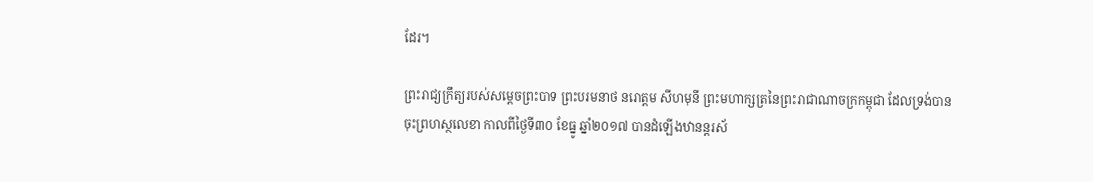ដែរ។

ព្រះរាជ្យក្រឹត្យរបស់សម្តេចព្រះបាទ ព្រះបរមនាថ នរោត្តម សីហមុនី ព្រះមហាក្សត្រនៃព្រះរាជាណាចក្រកម្ពុជា ដែលទ្រង់បានចុះព្រហស្ថលេខា កាលពីថ្ងៃទី៣០ ខែធ្នូ ឆ្នាំ២០១៧ បានដំឡើងឋានន្តរស័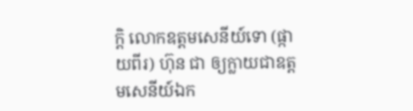ក្តិ លោកឧត្តមសេនីយ៍ទោ (ផ្កាយពីរ) ហ៊ុន ជា ឲ្យក្លាយជាឧត្តមសេនីយ៍ឯក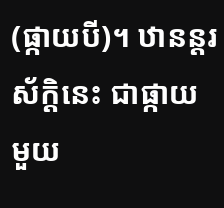(ផ្កាយបី)។ ឋានន្តរស័ក្ដិនេះ ជាផ្កាយមួយ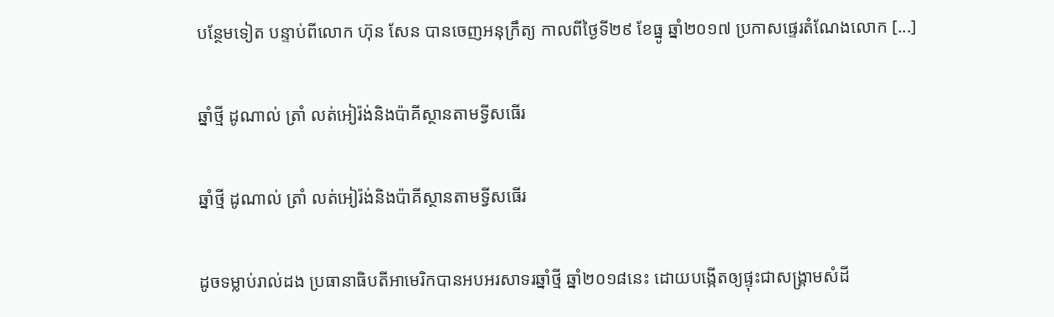បន្ថែមទៀត បន្ទាប់ពីលោក ហ៊ុន សែន បានចេញអនុក្រឹត្យ កាលពីថ្ងៃទី២៩ ខែធ្នូ ឆ្នាំ២០១៧ ប្រកាសផ្ទេរតំណែងលោក [...]

ឆ្នាំថ្មី ដូណាល់ ត្រាំ លត់អៀរ៉ង់និងប៉ាគីស្ថានតាមទ្វីសធើរ

ឆ្នាំថ្មី ដូណាល់ ត្រាំ លត់អៀរ៉ង់និងប៉ាគីស្ថានតាមទ្វីសធើរ

ដូចទម្លាប់រាល់ដង ប្រធានាធិបតីអាមេរិកបានអបអរសាទរឆ្នាំថ្មី ឆ្នាំ២០១៨នេះ ដោយបង្កើតឲ្យផ្ទុះជាសង្គ្រាមសំដី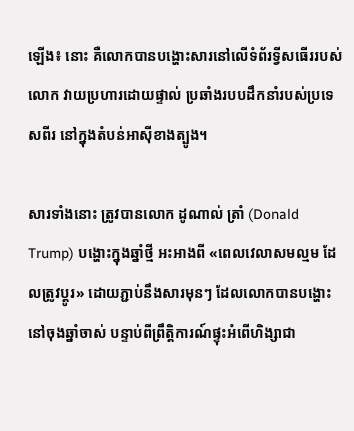ឡើង៖ នោះ គឺលោកបានបង្ហោះសារនៅលើទំព័រទ្វីសធើររបស់លោក វាយប្រហារដោយផ្ទាល់ ប្រឆាំងរបបដឹកនាំរបស់ប្រទេសពីរ នៅក្នុងតំបន់អាស៊ីខាងត្បូង។

សារទាំងនោះ ត្រូវបានលោក ដូណាល់ ត្រាំ (Donald Trump) បង្ហោះក្នុងឆ្នាំថ្មី អះអាងពី «ពេលវេលាសមល្មម ដែលត្រូវប្ដូរ» ដោយភ្ជាប់នឹងសារមុនៗ ដែលលោកបានបង្ហោះ នៅចុងឆ្នាំចាស់ បន្ទាប់ពីព្រឹត្តិការណ៍ផ្ទុះអំពើហិង្សាជា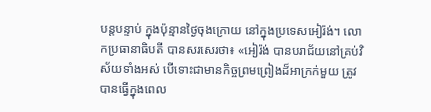បន្តបន្ទាប់ ក្នុងប៉ុន្មានថ្ងៃចុងក្រោយ នៅក្នុងប្រទេសអៀរ៉ង់។ លោកប្រធានាធិបតី បានសរសេរថា៖ «អៀរ៉ង់ បានបរាជ័យនៅគ្រប់វិស័យទាំងអស់ បើទោះជាមានកិច្ចព្រមព្រៀងដ៏អាក្រក់មួយ ត្រូវបានធ្វើក្នុងពេល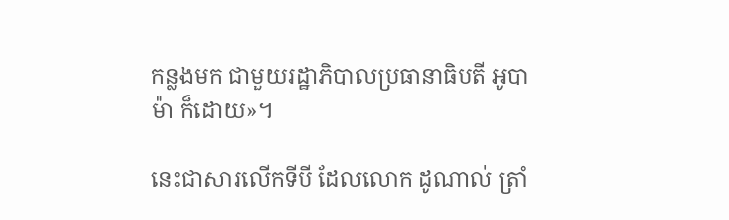កន្លងមក ជាមួយរដ្ឋាភិបាលប្រធានាធិបតី អូបាម៉ា ក៏ដោយ»។

នេះជាសារលើកទីបី ដែលលោក ដូណាល់ ត្រាំ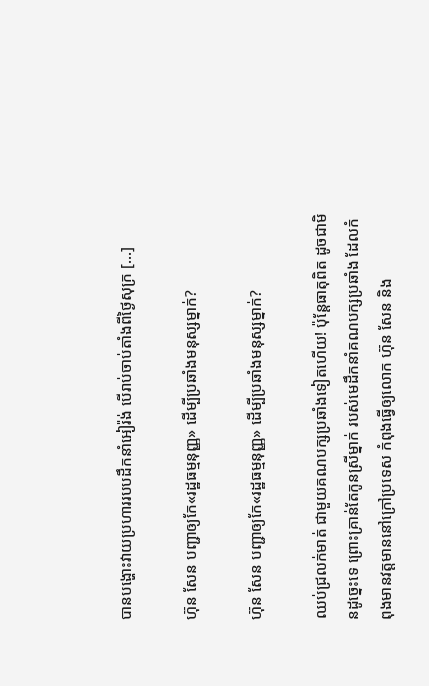បានបង្ហោះវាយប្រហាររបបដឹកនាំអៀរ៉ង់ បើរាប់ចាប់តាំងពីថ្ងៃសុក្រ [...]

ហ៊ុន សែន បញ្ជាឲ្យកែ«រដ្ឋធម្មនុញ្ញ» ដើម្បីប្រឆាំងមនុស្សម្នាក់?

ហ៊ុន សែន បញ្ជាឲ្យកែ«រដ្ឋធម្មនុញ្ញ» ដើម្បីប្រឆាំងមនុស្សម្នាក់?

ឈប់ជ្រលក់មាត់ ជាមួយគណបក្សប្រឆាំងទៀតហើយ! ប៉ុន្តែធាតុពិត ដូចជាមិនដូច្នេះទេ ព្រោះគ្រាន់តែកូនស្រីម្នាក់ របស់មេដឹកនាំគណបក្សប្រឆាំង ដែលកំពុងមានវត្តមាននៅក្រៅប្រទេស កំពុងធ្វើឲ្យលោក ហ៊ុន សែន និង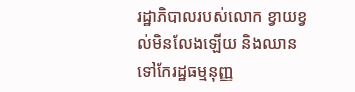រដ្ឋាភិបាលរបស់លោក ខ្វាយខ្វល់មិនលែងឡើយ និងឈានទៅកែរដ្ឋធម្មនុញ្ញ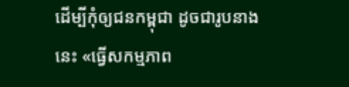ដើម្បីកុំឲ្យជនកម្ពុជា ដូចជារូបនាងនេះ «ធ្វើសកម្មភាព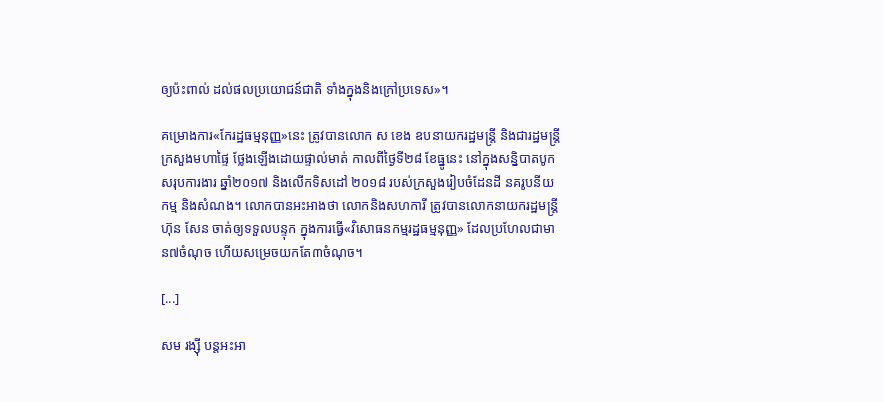ឲ្យប៉ះពាល់ ដល់ផលប្រយោជន៍ជាតិ ទាំងក្នុងនិងក្រៅប្រទេស»។

គម្រោងការ«កែរដ្ឋធម្មនុញ្ញ»នេះ ត្រូវបានលោក ស ខេង ឧបនាយករដ្ឋមន្ត្រី និងជារដ្ឋមន្ត្រីក្រសួងមហាផ្ទៃ ថ្លែងឡើងដោយផ្ទាល់មាត់ កាលពីថ្ងៃទី២៨ ខែធ្នូនេះ នៅក្នុងសន្និបាតបូកសរុបការងារ ឆ្នាំ២០១៧ និងលើកទិសដៅ ២០១៨ របស់ក្រសួងរៀបចំដែនដី នគរូបនីយកម្ម និងសំណង។ លោកបានអះអាងថា លោកនិងសហការី ត្រូវបានលោកនាយករដ្ឋមន្ត្រី ហ៊ុន សែន ចាត់ឲ្យទទួលបន្ទុក ក្នុងការធ្វើ«វិសោធនកម្មរដ្ឋធម្មនុញ្ញ» ដែលប្រហែលជាមាន៧ចំណុច ហើយសម្រេចយកតែ៣ចំណុច។

[...]

សម រង្ស៊ី បន្តអះអា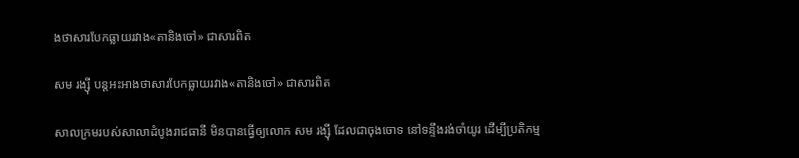ងថាសារបែកធ្លាយរវាង«តានិងចៅ» ជាសារពិត

សម រង្ស៊ី បន្តអះអាងថាសារបែកធ្លាយរវាង«តានិងចៅ» ជាសារពិត

សាលក្រមរបស់សាលាដំបូងរាជធានី មិនបានធ្វើឲ្យលោក សម រង្ស៊ី ដែលជាចុងចោទ នៅទន្ទឹងរង់ចាំយូរ ដើម្បីប្រតិកម្ម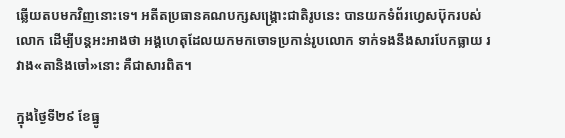ឆ្លើយតបមកវិញនោះទេ។ អតីតប្រធានគណបក្សសង្គ្រោះជាតិរូបនេះ បានយកទំព័រហ្វេសប៊ុករបស់លោក ដើម្បីបន្តអះអាងថា អង្គហេតុដែលយកមកចោទប្រកាន់រូបលោក ទាក់ទងនឹងសារបែកធ្លាយ រវាង«តានិងចៅ»នោះ គឺជាសារពិត។

ក្នុងថ្ងៃទី២៩ ខែធ្នូ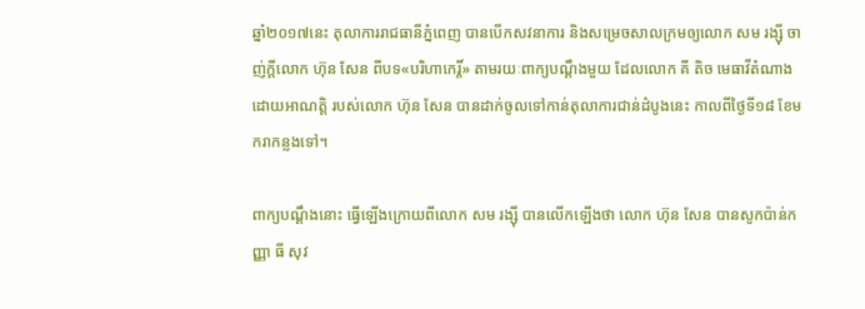ឆ្នាំ២០១៧នេះ តុលាការរាជធានីភ្នំពេញ បានបើកសវនាការ និងសម្រេចសាលក្រមឲ្យលោក សម រង្ស៊ី ចាញ់ក្ដីលោក ហ៊ុន សែន ពីបទ«បរិហាកេរ្តិ៍» តាមរយៈពាក្យបណ្ដឹងមួយ ដែលលោក គី តិច មេធាវីតំណាងដោយអាណត្តិ របស់លោក ហ៊ុន សែន បានដាក់ចូលទៅកាន់តុលាការជាន់ដំបូងនេះ កាលពីថ្ងៃទី១៨ ខែមករាកន្លងទៅ។

ពាក្យបណ្ដឹងនោះ ធ្វើឡើងក្រោយពីលោក សម រង្ស៊ី បានលើកឡើងថា លោក ហ៊ុន សែន បានសូកប៉ាន់កញ្ញា ធី សុវ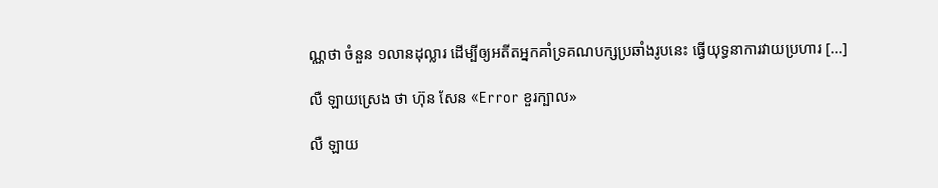ណ្ណថា ចំនួន ១លានដុល្លារ ដើម្បីឲ្យអតីតអ្នកគាំទ្រគណបក្សប្រឆាំងរូបនេះ ធ្វើយុទ្ធនាការវាយប្រហារ [...]

លឺ ឡាយស្រេង ថា ហ៊ុន សែន «Error ខួរក្បាល»

លឺ ឡាយ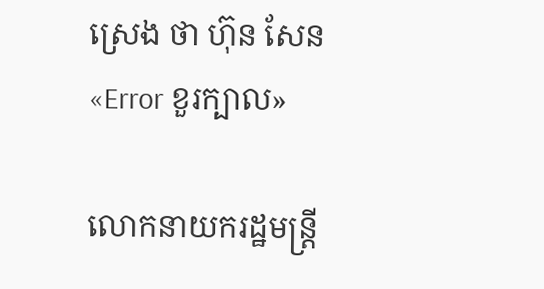ស្រេង ថា ហ៊ុន សែន «Error ខួរក្បាល»

លោកនាយករដ្ឋមន្ត្រី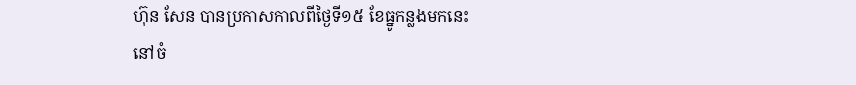ហ៊ុន សែន បានប្រកាសកាលពីថ្ងៃទី១៥ ខែធ្នូកន្លងមកនេះ នៅចំ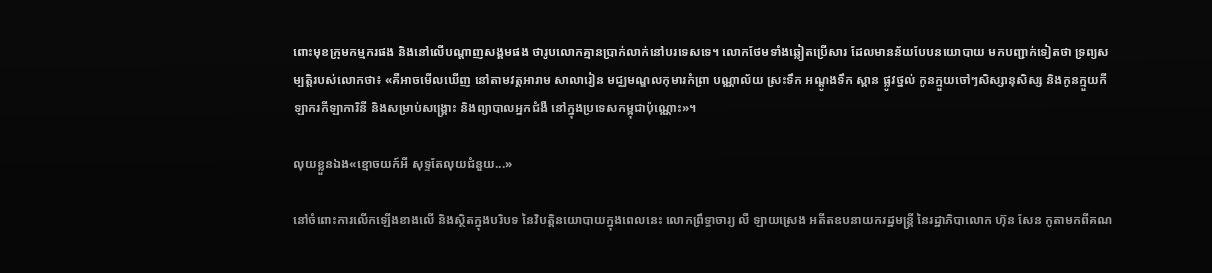ពោះមុខក្រុមកម្មករផង និងនៅលើបណ្ដាញសង្គមផង ថារូបលោកគ្មានប្រាក់លាក់នៅបរទេសទេ។ លោកថែមទាំងឆ្លៀតប្រើសារ ដែលមានន័យបែបនយោបាយ មកបញ្ជាក់ទៀតថា ទ្រព្យសម្បត្តិរបស់លោកថា៖ «គឺអាចមើលឃើញ នៅតាមវត្តអារាម សាលារៀន មជ្ឈមណ្ឌលកុមារកំព្រា បណ្ណាល័យ ស្រះទឹក អណ្តូងទឹក ស្ពាន ផ្លូវថ្នល់ កូនក្មួយចៅៗសិស្សានុសិស្ស និងកូនក្មួយកីឡាករកីឡាការិនី និងសម្រាប់សង្រ្គោះ និងព្យាបាលអ្នកជំងឺ នៅក្នុងប្រទេសកម្ពុជាប៉ុណ្ណោះ»។

លុយខ្លួនឯង«ខ្មោចយក៍អី សុទ្ទតែលុយជំនួយ...»

នៅចំពោះការលើកឡើងខាងលើ និងស្ថិតក្នុងបរិបទ នៃវិបត្តិនយោបាយក្នុងពេលនេះ លោកព្រឹទ្ធាចារ្យ លឺ ឡាយស្រេង អតីតឧបនាយករដ្ឋមន្ត្រី នៃរដ្ឋាភិបាលោក ហ៊ុន សែន កូតាមកពីគណ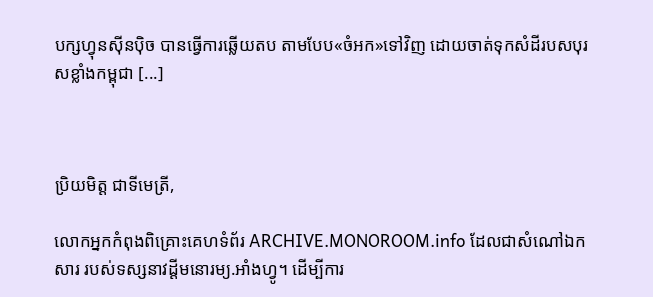បក្សហ្វុនស៊ីនប៉ិច បានធ្វើការឆ្លើយតប តាមបែប«ចំអក»ទៅវិញ ដោយចាត់ទុកសំដីរបសបុរសខ្លាំងកម្ពុជា [...]



ប្រិយមិត្ត ជាទីមេត្រី,

លោកអ្នកកំពុងពិគ្រោះគេហទំព័រ ARCHIVE.MONOROOM.info ដែលជាសំណៅឯកសារ របស់ទស្សនាវដ្ដីមនោរម្យ.អាំងហ្វូ។ ដើម្បីការ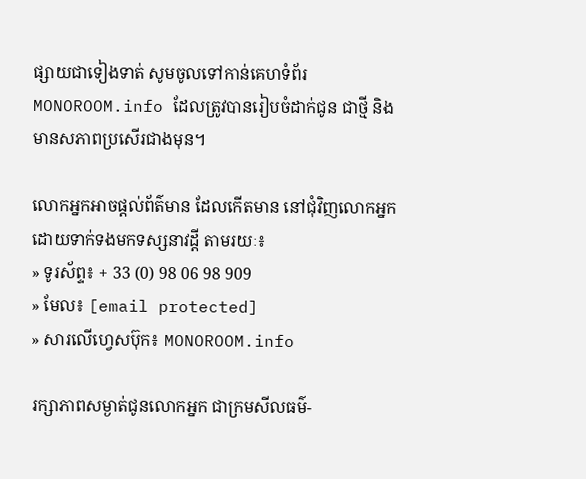ផ្សាយជាទៀងទាត់ សូមចូលទៅកាន់គេហទំព័រ MONOROOM.info ដែលត្រូវបានរៀបចំដាក់ជូន ជាថ្មី និងមានសភាពប្រសើរជាងមុន។

លោកអ្នកអាចផ្ដល់ព័ត៌មាន ដែលកើតមាន នៅជុំវិញលោកអ្នក ដោយទាក់ទងមកទស្សនាវដ្ដី តាមរយៈ៖
» ទូរស័ព្ទ៖ + 33 (0) 98 06 98 909
» មែល៖ [email protected]
» សារលើហ្វេសប៊ុក៖ MONOROOM.info

រក្សាភាពសម្ងាត់ជូនលោកអ្នក ជាក្រមសីលធម៌-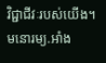វិជ្ជាជីវៈរបស់យើង។ មនោរម្យ.អាំង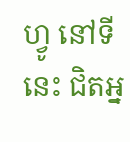ហ្វូ នៅទីនេះ ជិតអ្ន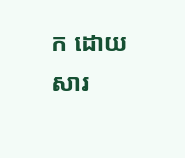ក ដោយសារ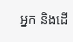អ្នក និងដើ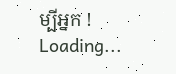ម្បីអ្នក !
Loading...